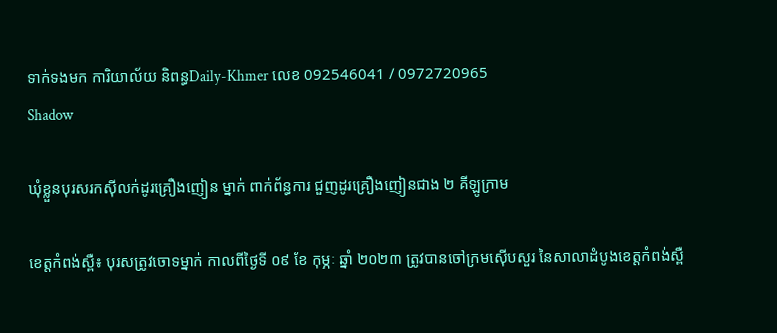ទាក់ទងមក ការិយាល័យ និពន្ធDaily-Khmer លេខ 092546041 / 0972720965
Shadow

ឃុំខ្លួនបុរសរកស៊ីលក់ដូរគ្រឿងញៀន ម្នាក់ ពាក់ព័ន្ធការ ជួញដូរគ្រឿងញៀនជាង ២ គីឡូក្រាម

ខេត្តកំពង់ស្ពឺ៖ បុរសត្រូវចោទម្នាក់ កាលពីថ្ងៃទី ០៩ ខែ កុម្ភៈ ឆ្នាំ ២០២៣ ត្រូវបានចៅក្រមស៊ើបសួរ នៃសាលាដំបូងខេត្តកំពង់ស្ពឺ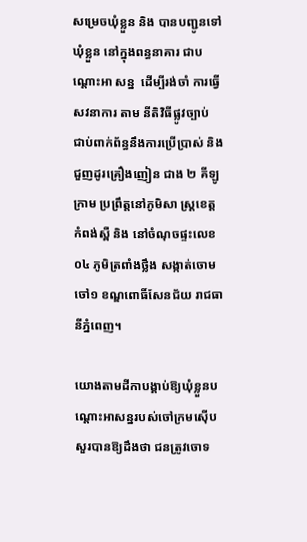សម្រេចឃុំខ្លួន និង បានបញ្ជូនទៅឃុំខ្លួន នៅក្នុងពន្ធនាគារ ជាបណ្ដោះអា សន្ន  ដើម្បីរង់ចាំ ការធ្វើសវនាការ តាម នីតិវិធីផ្លូវច្បាប់ ជាប់ពាក់ព័ន្ធនឹងការប្រើប្រាស់ និង ជួញដូរគ្រឿងញៀន ជាង ២ គីឡូក្រាម ប្រព្រឹត្តនៅភូមិសា ស្ត្រខេត្តកំពង់ស្ពឺ និង នៅចំណុចផ្ទះលេខ០៤ ភូមិត្រពាំងថ្លឹង សង្កាត់ចោមចៅ១ ខណ្ឌពោធិ៍សែនជ័យ រាជធានីភ្នំពេញ។

យោងតាមដីកាបង្គាប់ឱ្យឃុំខ្លួនបណ្ដោះអាសន្នរបស់ចៅក្រមស៊ើបសួរបានឱ្យដឹងថា ជនត្រូវចោទ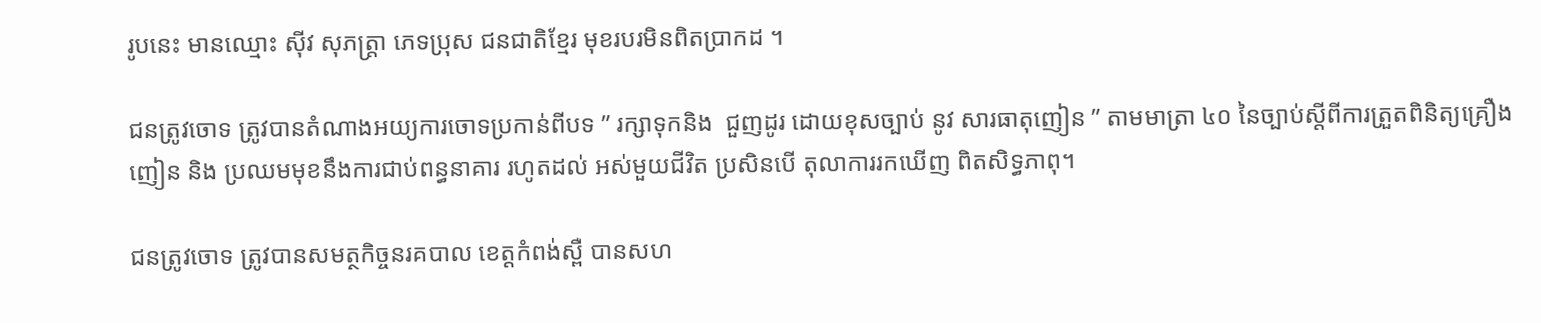រូបនេះ មានឈ្មោះ ស៊ីវ សុភត្ត្រា ភេទប្រុស ជនជាតិខ្មែរ មុខរបរមិនពិតប្រាកដ ។

ជនត្រូវចោទ ត្រូវបានតំណាងអយ្យការចោទប្រកាន់ពីបទ ” រក្សាទុកនិង  ជួញដូរ ដោយខុសច្បាប់ នូវ សារធាតុញៀន ” តាមមាត្រា ៤០ នៃច្បាប់ស្តីពីការត្រួតពិនិត្យគ្រឿងញៀន និង ប្រឈមមុខនឹងការជាប់ពន្ធនាគារ រហូតដល់ អស់មួយជីវិត ប្រសិនបើ តុលាការរកឃើញ ពិតសិទ្ធភាពុ។

ជនត្រូវចោទ ត្រូវបានសមត្ថកិច្ចនរគបាល ខេត្តកំពង់ស្ពឺ បានសហ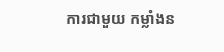ការជាមួយ កម្លាំងន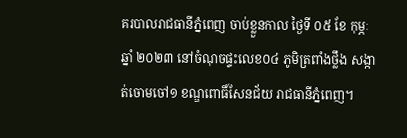គរបាលរាជធានីភ្នំពេញ ចាប់ខ្លួនកាល ថ្ងៃទី ០៥ ខែ កុម្ភៈ ឆ្នាំ ២០២៣ នៅចំណុចផ្ទះលេខ០៤ ភូមិត្រពាំងថ្លឹង សង្កាត់ចោមចៅ១ ខណ្ឌពោធិ៍សែនជ័យ រាជធានីភ្នំពេញ។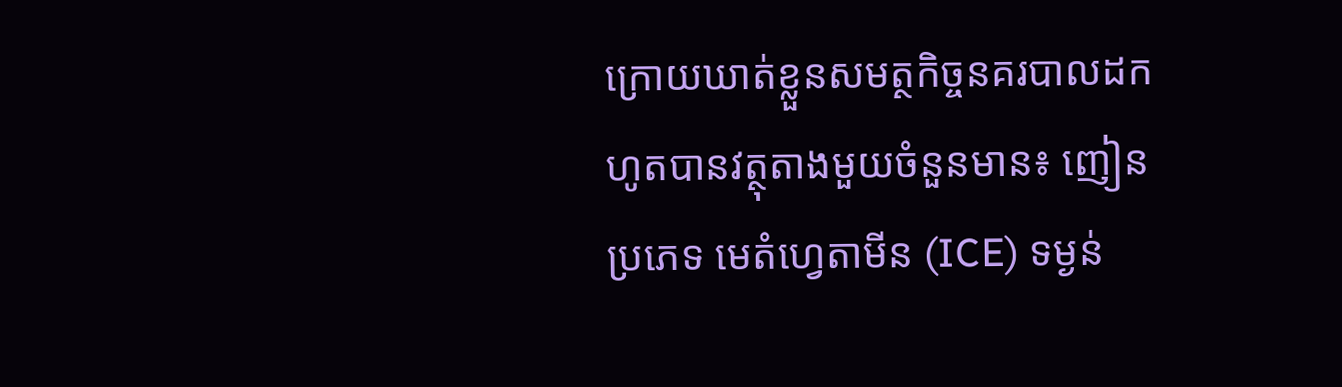ក្រោយឃាត់ខ្លួនសមត្ថកិច្ចនគរបាលដកហូតបានវត្ថុតាងមួយចំនួនមាន៖ ញៀនប្រភេទ មេតំហ្វេតាមីន (ICE) ទម្ងន់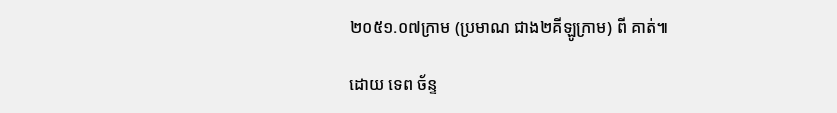២០៥១.០៧ក្រាម (ប្រមាណ ជាង២គីឡូក្រាម) ពី គាត់៕

ដោយ ទេព ច័ន្ទ